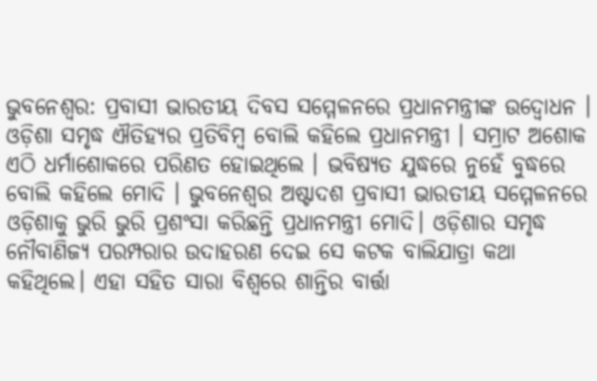ଭୁବନେଶ୍ୱର: ପ୍ରବାସୀ ଭାରତୀୟ ଦିବସ ସମ୍ମେଳନରେ ପ୍ରଧାନମନ୍ତ୍ରୀଙ୍କ ଉଦ୍ବୋଧନ । ଓଡ଼ିଶା ସମୃଦ୍ଧ ଐତିହ୍ୟର ପ୍ରତିବିମ୍ବ ବୋଲି କହିଲେ ପ୍ରଧାନମନ୍ତ୍ରୀ । ସମ୍ରାଟ ଅଶୋକ ଏଠି ଧର୍ମାଶୋକରେ ପରିଣତ ହୋଇଥିଲେ । ଭବିଷ୍ୟତ ଯୁଦ୍ଧରେ ନୁହେଁ ବୁଦ୍ଧରେ ବୋଲି କହିଲେ ମୋଦି । ଭୁବନେଶ୍ଵର ଅଷ୍ଟାଦଶ ପ୍ରବାସୀ ଭାରତୀୟ ସମ୍ମେଳନରେ ଓଡ଼ିଶାକୁ ଭୁରି ଭୁରି ପ୍ରଶଂସା କରିଛନ୍ତି ପ୍ରଧାନମନ୍ତ୍ରୀ ମୋଦି। ଓଡ଼ିଶାର ସମୃଦ୍ଧ ନୌବାଣିଜ୍ୟ ପରମ୍ପରାର ଉଦାହରଣ ଦେଇ ସେ କଟକ ବାଲିଯାତ୍ରା କଥା କହିଥିଲେ। ଏହା ସହିତ ସାରା ବିଶ୍ଵରେ ଶାନ୍ତିର ବାର୍ତ୍ତା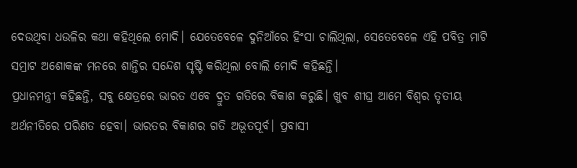ଦେଉଥିବା ଧଉଳିର କଥା କହିଥିଲେ ମୋଦି। ଯେତେବେଳେ ଦୁନିଆଁରେ ହିଂସା ଚାଲିଥିଲା, ସେତେବେଳେ ଏହି ପବିତ୍ର ମାଟି ସମ୍ରାଟ ଅଶୋକଙ୍କ ମନରେ ଶାନ୍ତିର ସନ୍ଦେଶ ସୃଷ୍ଟି କରିଥିଲା ବୋଲି ମୋଦି କହିଛନ୍ତି।
ପ୍ରଧାନମନ୍ତ୍ରୀ କହିଛନ୍ତି, ସବୁ କ୍ଷେତ୍ରରେ ଭାରତ ଏବେ ଦ୍ରୁତ ଗତିରେ ବିକାଶ କରୁଛି। ଖୁବ ଶୀଘ୍ର ଆମେ ବିଶ୍ଵର ତୃତୀୟ ଅର୍ଥନୀତିରେ ପରିଣତ ହେବା। ଭାରତର ବିକାଶର ଗତି ଅଭୂତପୂର୍ବ। ପ୍ରବାସୀ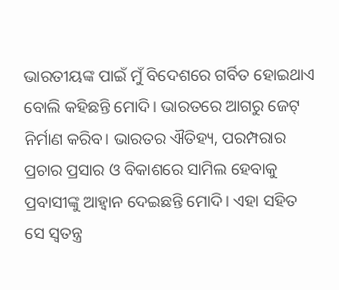ଭାରତୀୟଙ୍କ ପାଇଁ ମୁଁ ବିଦେଶରେ ଗର୍ବିତ ହୋଇଥାଏ ବୋଲି କହିଛନ୍ତି ମୋଦି। ଭାରତରେ ଆଗରୁ ଜେଟ୍ ନିର୍ମାଣ କରିବ। ଭାରତର ଐତିହ୍ୟ, ପରମ୍ପରାର ପ୍ରଚାର ପ୍ରସାର ଓ ବିକାଶରେ ସାମିଲ ହେବାକୁ ପ୍ରବାସୀଙ୍କୁ ଆହ୍ବାନ ଦେଇଛନ୍ତି ମୋଦି। ଏହା ସହିତ ସେ ସ୍ଵତନ୍ତ୍ର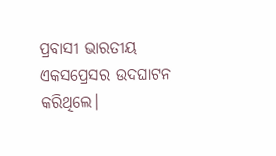ପ୍ରବାସୀ ଭାରତୀୟ ଏକସପ୍ରେସର ଉଦଘାଟନ କରିଥିଲେ।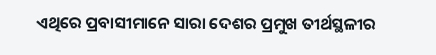ଏଥିରେ ପ୍ରବାସୀମାନେ ସାରା ଦେଶର ପ୍ରମୁଖ ତୀର୍ଥସ୍ଥଳୀର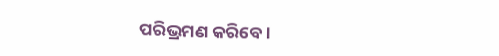ପରିଭ୍ରମଣ କରିବେ।